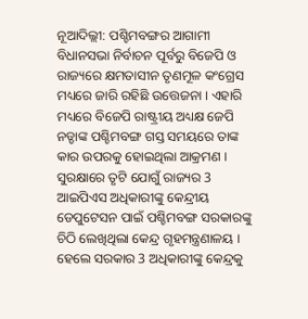ନୂଆଦିଲ୍ଲୀ: ପଶ୍ଚିମବଙ୍ଗର ଆଗାମୀ ବିଧାନସଭା ନିର୍ବାଚନ ପୂର୍ବରୁ ବିଜେପି ଓ ରାଜ୍ୟରେ କ୍ଷମତାସୀନ ତୃଣମୂଳ କଂଗ୍ରେସ ମଧ୍ୟରେ ଜାରି ରହିଛି ଉତ୍ତେଜନା । ଏହାରି ମଧ୍ୟରେ ବିଜେପି ରାଷ୍ଟ୍ରୀୟ ଅଧ୍ୟକ୍ଷ ଜେପି ନଡ୍ଡାଙ୍କ ପଶ୍ଚିମବଙ୍ଗ ଗସ୍ତ ସମୟରେ ତାଙ୍କ କାର ଉପରକୁ ହୋଇଥିଲା ଆକ୍ରମଣ । ସୁରକ୍ଷାରେ ତୃଟି ଯୋଗୁଁ ରାଜ୍ୟର 3 ଆଇପିଏସ ଅଧିକାରୀଙ୍କୁ କେନ୍ଦ୍ରୀୟ ଡେପୁଟେସନ ପାଇଁ ପଶ୍ଚିମବଙ୍ଗ ସରକାରଙ୍କୁ ଚିଠି ଲେଖିଥିଲା କେନ୍ଦ୍ର ଗୃହମନ୍ତ୍ରଣାଳୟ । ହେଲେ ସରକାର 3 ଅଧିକାରୀଙ୍କୁ କେନ୍ଦ୍ରକୁ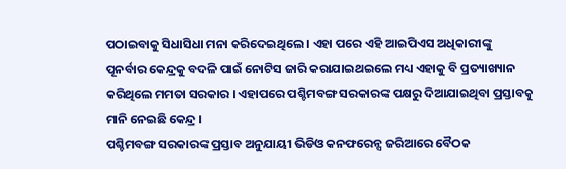ପଠାଇବାକୁ ସିଧାସିଧା ମନା କରିଦେଇଥିଲେ । ଏହା ପରେ ଏହି ଆଇପିଏସ ଅଧିକାରୀଙ୍କୁ ପୂନର୍ବାର କେନ୍ଦ୍ରକୁ ବଦଳି ପାଇଁ ନୋଟିସ ଜାରି କରାଯାଇଥଇଲେ ମଧ୍ୟ ଏହାକୁ ବି ପ୍ରତ୍ୟାଖ୍ୟାନ କରିଥିଲେ ମମତା ସରକାର । ଏହାପରେ ପଶ୍ଚିମବଙ୍ଗ ସରକାରଙ୍କ ପକ୍ଷରୁ ଦିଆଯାଇଥିବା ପ୍ରସ୍ତାବକୁ ମାନି ନେଇଛି କେନ୍ଦ୍ର ।
ପଶ୍ଚିମବଙ୍ଗ ସରକାରଙ୍କ ପ୍ରସ୍ତାବ ଅନୁଯାୟୀ ଭିଡିଓ କନଫରେନ୍ସ ଜରିଆରେ ବୈଠକ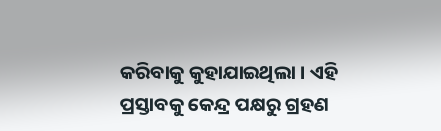କରିବାକୁ କୁହାଯାଇଥିଲା । ଏହି ପ୍ରସ୍ତାବକୁ କେନ୍ଦ୍ର ପକ୍ଷରୁ ଗ୍ରହଣ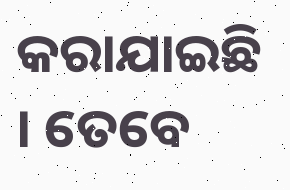କରାଯାଇଛି । ତେବେ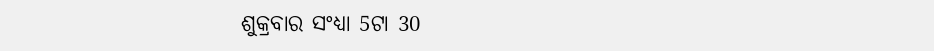ଶୁକ୍ରବାର ସଂଧ୍ୟା 5ଟା 30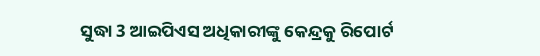ସୁଦ୍ଧା 3 ଆଇପିଏସ ଅଧିକାରୀଙ୍କୁ କେନ୍ଦ୍ରକୁ ରିପୋର୍ଟ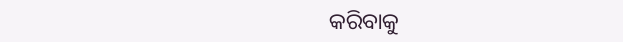କରିବାକୁ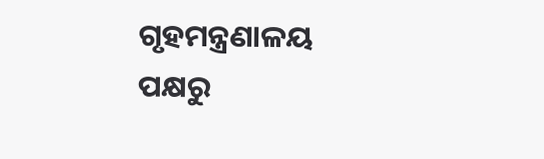ଗୃହମନ୍ତ୍ରଣାଳୟ ପକ୍ଷରୁ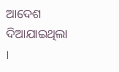ଆଦେଶ ଦିଆଯାଇଥିଲା ।